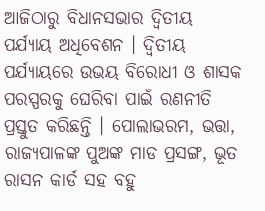ଆଜିଠାରୁ ବିଧାନସଭାର ଦ୍ୱିତୀୟ ପର୍ଯ୍ୟାୟ ଅଧିବେଶନ । ଦ୍ୱିତୀୟ ପର୍ଯ୍ୟାୟରେ ଉଭୟ ବିରୋଧୀ ଓ ଶାସକ ପରସ୍ପରକୁ ଘେରିବା ପାଇଁ ରଣନୀତି ପ୍ରସ୍ତୁତ କରିଛନ୍ତି । ପୋଲାଭରମ, ଭତ୍ତା, ରାଜ୍ୟପାଳଙ୍କ ପୁଅଙ୍କ ମାଡ ପ୍ରସଙ୍ଗ, ଭୂତ ରାସନ କାର୍ଡ ସହ ବହୁ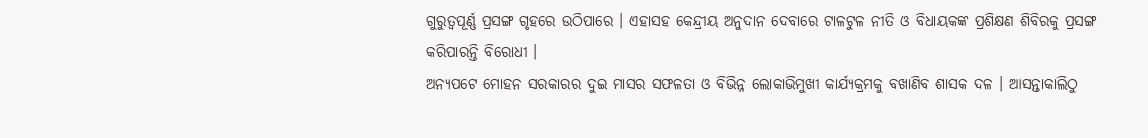ଗୁରୁତ୍ୱପୂର୍ଣ୍ଣ ପ୍ରସଙ୍ଗ ଗୃହରେ ଉଠିପାରେ । ଏହାସହ କେନ୍ଦ୍ରୀୟ ଅନୁଦାନ ଦେବାରେ ଟାଳଟୁଳ ନୀତି ଓ ବିଧାୟକଙ୍କ ପ୍ରଶିକ୍ଷଣ ଶିବିରକୁ ପ୍ରସଙ୍ଗ କରିପାରନ୍ତି ବିରୋଧୀ ।
ଅନ୍ୟପଟେ ମୋହନ ସରକାରର ଦୁଇ ମାସର ସଫଳତା ଓ ବିଭିନ୍ନ ଲୋକାଭିମୁଖୀ କାର୍ଯ୍ୟକ୍ରମକୁ ବଖାଣିବ ଶାସକ ଦଳ । ଆସନ୍ତାକାଲିଠୁ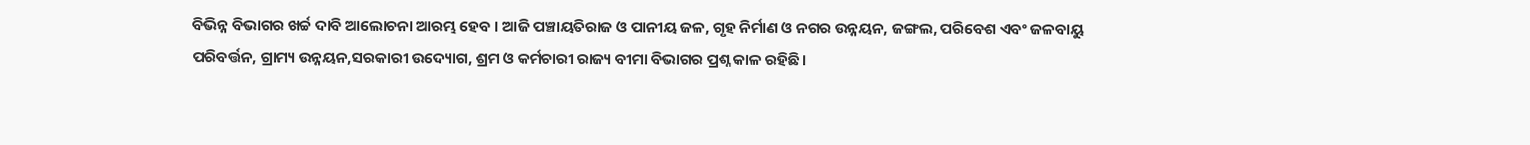ବିଭିନ୍ନ ବିଭାଗର ଖର୍ଚ୍ଚ ଦାବି ଆଲୋଚନା ଆରମ୍ଭ ହେବ । ଆଜି ପଞ୍ଚାୟତିରାଜ ଓ ପାନୀୟ ଜଳ, ଗୃହ ନିର୍ମାଣ ଓ ନଗର ଉନ୍ନୟନ, ଜଙ୍ଗଲ, ପରିବେଶ ଏବଂ ଜଳବାୟୁ ପରିବର୍ତ୍ତନ, ଗ୍ରାମ୍ୟ ଉନ୍ନୟନ,ସରକାରୀ ଉଦ୍ୟୋଗ, ଶ୍ରମ ଓ କର୍ମଚାରୀ ରାଜ୍ୟ ବୀମା ବିଭାଗର ପ୍ରଶ୍ନ କାଳ ରହିଛି।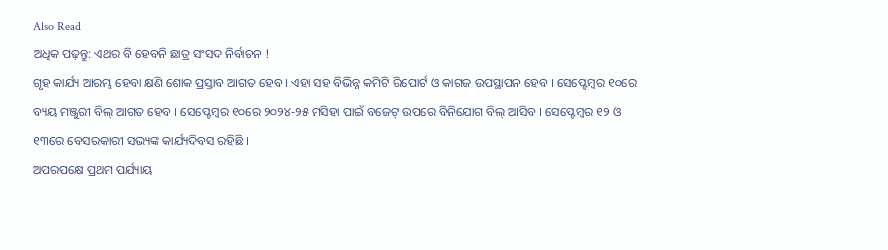Also Read
ଅଧିକ ପଢ଼ନ୍ତୁ: ଏଥର ବି ହେବନି ଛାତ୍ର ସଂସଦ ନିର୍ବାଚନ !
ଗୃହ କାର୍ଯ୍ୟ ଆରମ୍ଭ ହେବା କ୍ଷଣି ଶୋକ ପ୍ରସ୍ତାବ ଆଗତ ହେବ । ଏହା ସହ ବିଭିନ୍ନ କମିଟି ରିପୋର୍ଟ ଓ କାଗଜ ଉପସ୍ଥାପନ ହେବ । ସେପ୍ଟେମ୍ବର ୧୦ରେ ବ୍ୟୟ ମଞ୍ଜୁରୀ ବିଲ୍ ଆଗତ ହେବ । ସେପ୍ଟେମ୍ବର ୧୦ରେ ୨୦୨୪-୨୫ ମସିହା ପାଇଁ ବଜେଟ୍ ଉପରେ ବିନିଯୋଗ ବିଲ୍ ଆସିବ । ସେପ୍ଟେମ୍ବର ୧୨ ଓ ୧୩ରେ ବେସରକାରୀ ସଭ୍ୟଙ୍କ କାର୍ଯ୍ୟଦିବସ ରହିଛି ।
ଅପରପକ୍ଷେ ପ୍ରଥମ ପର୍ଯ୍ୟାୟ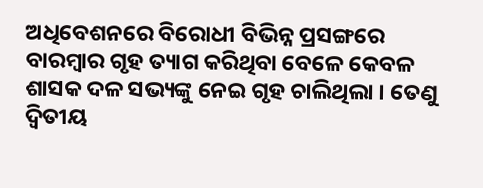ଅଧିବେଶନରେ ବିରୋଧୀ ବିଭିନ୍ନ ପ୍ରସଙ୍ଗରେ ବାରମ୍ବାର ଗୃହ ତ୍ୟାଗ କରିଥିବା ବେଳେ କେବଳ ଶାସକ ଦଳ ସଭ୍ୟଙ୍କୁ ନେଇ ଗୃହ ଚାଲିଥିଲା । ତେଣୁ ଦ୍ୱିତୀୟ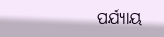ପର୍ଯ୍ୟାୟ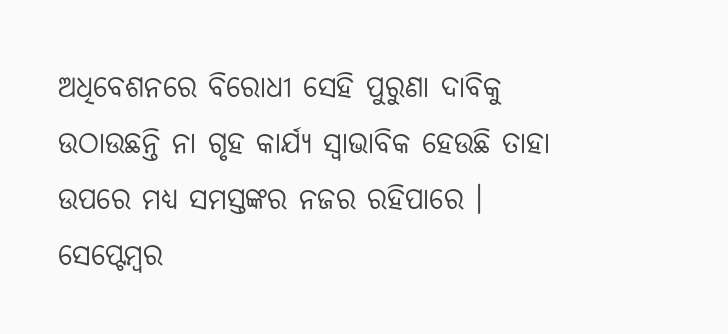ଅଧିବେଶନରେ ବିରୋଧୀ ସେହି ପୁରୁଣା ଦାବିକୁ ଉଠାଉଛନ୍ତି ନା ଗୃହ କାର୍ଯ୍ୟ ସ୍ୱାଭାବିକ ହେଉଛି ତାହା ଉପରେ ମଧ୍ୟ ସମସ୍ତଙ୍କର ନଜର ରହିପାରେ । ସେପ୍ଟେମ୍ବର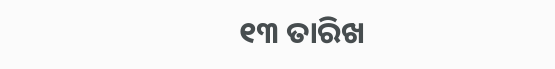୧୩ ତାରିଖ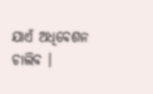ଯାଏଁ ଅଧିବେଶନ ଚାଲିବ ।